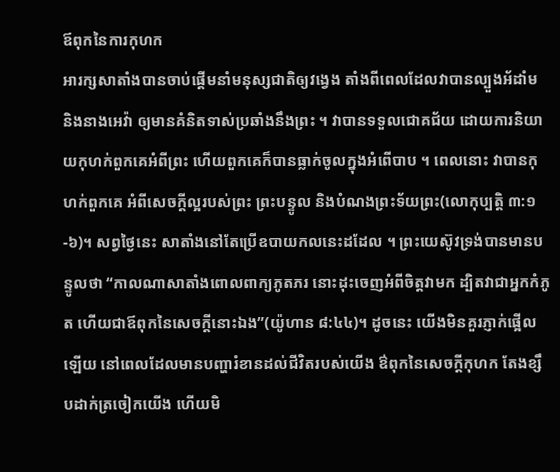ឪពុកនៃការកុហក
អារក្សសាតាំងបានចាប់ផ្តើមនាំមនុស្សជាតិឲ្យវង្វេង តាំងពីពេលដែលវាបានល្បួងអ័ដាំម និងនាងអេវ៉ា ឲ្យមានគំនិតទាស់ប្រឆាំងនឹងព្រះ ។ វាបានទទួលជោគជ័យ ដោយការនិយាយកុហក់ពួកគេអំពីព្រះ ហើយពួកគេក៏បានធ្លាក់ចូលក្នុងអំពើបាប ។ ពេលនោះ វាបានកុហក់ពួកគេ អំពីសេចក្តីល្អរបស់ព្រះ ព្រះបន្ទូល និងបំណងព្រះទ័យព្រះ(លោកុប្បត្តិ ៣:១-៦)។ សព្វថ្ងៃនេះ សាតាំងនៅតែប្រើឧបាយកលនេះដដែល ។ ព្រះយេស៊ូវទ្រង់បានមានបន្ទូលថា “កាលណាសាតាំងពោលពាក្យភូតភរ នោះដុះចេញអំពីចិត្តវាមក ដ្បិតវាជាអ្នកកំភូត ហើយជាឪពុកនៃសេចក្តីនោះឯង”(យ៉ូហាន ៨:៤៤)។ ដូចនេះ យើងមិនគួរភ្ញាក់ផ្អើលឡើយ នៅពេលដែលមានបញ្ហារំខានដល់ជីវិតរបស់យើង ឳពុកនៃសេចក្តីកុហក តែងខ្សឹបដាក់ត្រចៀកយើង ហើយមិ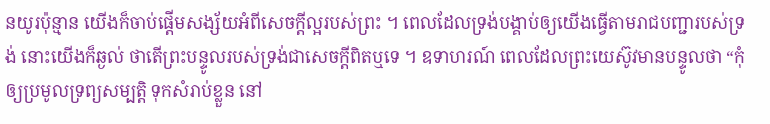នយូរប៉ុន្មាន យើងក៏ចាប់ផ្តើមសង្ស័យអំពីសេចក្តីល្អរបស់ព្រះ ។ ពេលដែលទ្រង់បង្គាប់ឲ្យយើងធ្វើតាមរាជបញ្ជារបស់ទ្រង់ នោះយើងក៏ឆ្ងល់ ថាតើព្រះបន្ទូលរបស់ទ្រង់ជាសេចក្តីពិតឬទេ ។ ឧទាហរណ៍ ពេលដែលព្រះយេស៊ូវមានបន្ទូលថា “កុំឲ្យប្រមូលទ្រព្យសម្បត្តិ ទុកសំរាប់ខ្លួន នៅ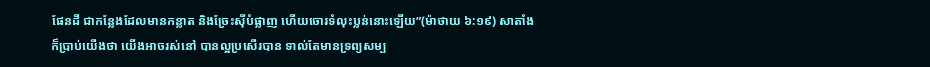ផែនដី ជាកន្លែងដែលមានកន្លាត និងច្រែះស៊ីបំផ្លាញ ហើយចោរទំលុះប្លន់នោះឡើយ”(ម៉ាថាយ ៦:១៩) សាតាំងក៏ប្រាប់យើងថា យើងអាចរស់នៅ បានល្អប្រសើរបាន ទាល់តែមានទ្រព្យសម្ប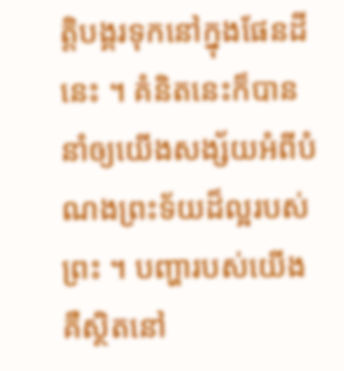ត្តិបង្គរទុកនៅក្នុងផែនដីនេះ ។ គំនិតនេះក៏បាននាំឲ្យយើងសង្ស័យអំពីបំណងព្រះទ័យដ៏ល្អរបស់ព្រះ ។ បញ្ហារបស់យើង គឺស្ថិតនៅ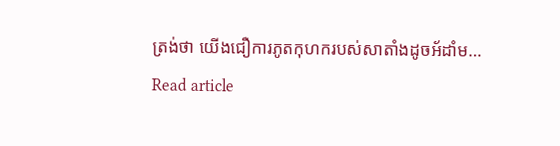ត្រង់ថា យើងជឿការភូតកុហករបស់សាតាំងដូចអ័ដាំម…
Read article